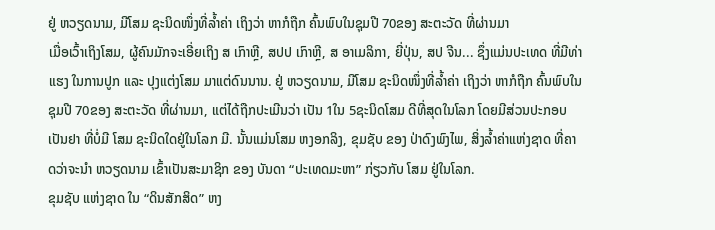ຢູ່ ຫວຽດນາມ, ມີໂສມ ຊະນິດໜຶ່ງທີ່ລ້ຳຄ່າ ເຖິງວ່າ ຫາກໍຖືກ ຄົ້ນພົບໃນຊຸມປີ 70ຂອງ ສະຕະວັດ ທີ່ຜ່ານມາ
ເມື່ອເວົ້າເຖິງໂສມ, ຜູ້ຄົນມັກຈະເອີ່ຍເຖິງ ສ ເກົາຫຼີ, ສປປ ເກົາຫຼີ, ສ ອາເມລິກາ, ຍີ່ປຸ່ນ, ສປ ຈີນ... ຊຶ່ງແມ່ນປະເທດ ທີ່ມີທ່າແຮງ ໃນການປູກ ແລະ ປຸງແຕ່ງໂສມ ມາແຕ່ດົນນານ. ຢູ່ ຫວຽດນາມ, ມີໂສມ ຊະນິດໜຶ່ງທີ່ລ້ຳຄ່າ ເຖິງວ່າ ຫາກໍຖືກ ຄົ້ນພົບໃນຊຸມປີ 70ຂອງ ສະຕະວັດ ທີ່ຜ່ານມາ, ແຕ່ໄດ້ຖືກປະເມີນວ່າ ເປັນ 1ໃນ 5ຊະນິດໂສມ ດີທີ່ສຸດໃນໂລກ ໂດຍມີສ່ວນປະກອບ ເປັນຢາ ທີ່ບໍ່ມີ ໂສມ ຊະນິດໃດຢູ່ໃນໂລກ ມີ. ນັ້ນແມ່ນໂສມ ຫງອກລິງ, ຂຸມຊັບ ຂອງ ປ່າດົງພົງໄພ, ສິ່ງລໍ້າຄ່າແຫ່ງຊາດ ທີ່ຄາດວ່າຈະນຳ ຫວຽດນາມ ເຂົ້າເປັນສະມາຊິກ ຂອງ ບັນດາ “ປະເທດມະຫາ” ກ່ຽວກັບ ໂສມ ຢູ່ໃນໂລກ.
ຂຸມຊັບ ແຫ່ງຊາດ ໃນ “ດິນສັກສິດ” ຫງ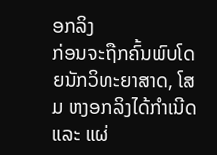ອກລິງ
ກ່ອນຈະຖືກຄົ້ນພົບໂດຍນັກວິທະຍາສາດ, ໂສມ ຫງອກລິງໄດ້ກຳເນີດ ແລະ ແຜ່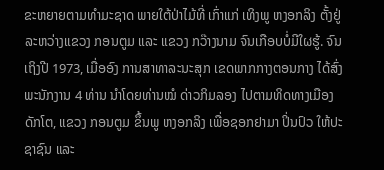ຂະຫຍາຍຕາມທຳມະຊາດ ພາຍໃຕ້ປ່າໄມ້ທີ່ ເກົ່າແກ່ ເທິງພູ ຫງອກລິງ ຕັ້ງຢູ່ລະຫວ່າງແຂວງ ກອນຕູມ ແລະ ແຂວງ ກວ໊າງນາມ ຈົນເກືອບບໍ່ມີໃຜຮູ້. ຈົນເຖິງປີ 1973, ເມື່ອອົງ ການສາທາລະນະສຸກ ເຂດພາກກາງຕອນກາງ ໄດ້ສົ່ງພະນັກງານ 4 ທ່ານ ນຳໂດຍທ່ານໝໍ ດ່າວກິມລອງ ໄປຕາມທິດທາງເມືອງ ດັກໂຕ, ແຂວງ ກອນຕູມ ຂຶ້ນພູ ຫງອກລິງ ເພື່ອຊອກຢາມາ ປິ່ນປົວ ໃຫ້ປະຊາຊົນ ແລະ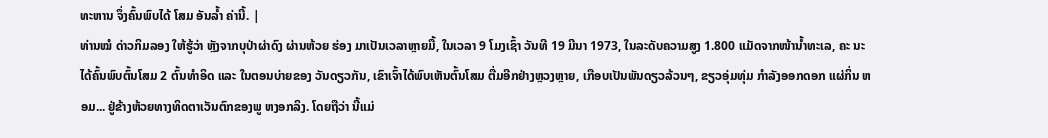ທະຫານ ຈຶ່ງຄົ້ນພົບໄດ້ ໂສມ ອັນລ້ຳ ຄ່ານີ້. |
ທ່ານໝໍ ດ່າວກິມລອງ ໃຫ້ຮູ້ວ່າ ຫຼັງຈາກບຸປ່າຜ່າດົງ ຜ່ານຫ້ວຍ ຮ່ອງ ມາເປັນເວລາຫຼາຍມື້, ໃນເວລາ 9 ໂມງເຊົ້າ ວັນທີ 19 ມີນາ 1973, ໃນລະດັບຄວາມສູງ 1.800 ແມັດຈາກໜ້ານ້ຳທະເລ, ຄະ ນະ ໄດ້ຄົ້ນພົບຕົ້ນໂສມ 2 ຕົ້ນທຳອິດ ແລະ ໃນຕອນບ່າຍຂອງ ວັນດຽວກັນ, ເຂົາເຈົ້າໄດ້ພົບເຫັນຕົ້ນໂສມ ຕື່ມອີກຢ່າງຫຼວງຫຼາຍ, ເກືອບເປັນພັນດຽວລ້ວນໆ, ຂຽວອຸ່ມທຸ່ມ ກໍາລັງອອກດອກ ແຜ່ກິ່ນ ຫອມ... ຢູ່ຂ້າງຫ້ວຍທາງທິດຕາເວັນຕົກຂອງພູ ຫງອກລິງ. ໂດຍຖືວ່າ ນີ້ແມ່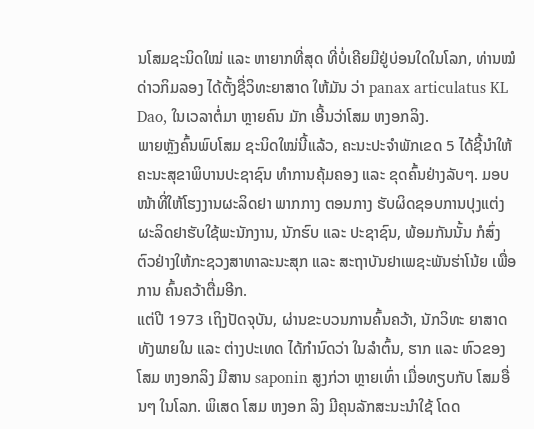ນໂສມຊະນິດໃໝ່ ແລະ ຫາຍາກທີ່ສຸດ ທີ່ບໍ່ເຄີຍມີຢູ່ບ່ອນໃດໃນໂລກ, ທ່ານໝໍ ດ່າວກິມລອງ ໄດ້ຕັ້ງຊື່ວິທະຍາສາດ ໃຫ້ມັນ ວ່າ panax articulatus KL Dao, ໃນເວລາຕໍ່ມາ ຫຼາຍຄົນ ມັກ ເອີ້ນວ່າໂສມ ຫງອກລິງ.
ພາຍຫຼັງຄົ້ນພົບໂສມ ຊະນິດໃໝ່ນີ້ແລ້ວ, ຄະນະປະຈຳພັກເຂດ 5 ໄດ້ຊີ້ນຳໃຫ້ ຄະນະສຸຂາພິບານປະຊາຊົນ ທຳການຄຸ້ມຄອງ ແລະ ຂຸດຄົ້ນຢ່າງລັບໆ. ມອບໜ້າທີ່ໃຫ້ໂຮງງານຜະລິດຢາ ພາກກາງ ຕອນກາງ ຮັບຜິດຊອບການປຸງແຕ່ງ ຜະລິດຢາຮັບໃຊ້ພະນັກງານ, ນັກຮົບ ແລະ ປະຊາຊົນ, ພ້ອມກັນນັ້ນ ກໍສົ່ງຕົວຢ່າງໃຫ້ກະຊວງສາທາລະນະສຸກ ແລະ ສະຖາບັນຢາເພຊະພັນຮ່າໂນ້ຍ ເພື່ອການ ຄົ້ນຄວ້າຕື່ມອີກ.
ແຕ່ປີ 1973 ເຖິງປັດຈຸບັນ, ຜ່ານຂະບວນການຄົ້ນຄວ້າ, ນັກວິທະ ຍາສາດ ທັງພາຍໃນ ແລະ ຕ່າງປະເທດ ໄດ້ກຳນົດວ່າ ໃນລຳຕົ້ນ, ຮາກ ແລະ ຫົວຂອງໂສມ ຫງອກລິງ ມີສານ saponin ສູງກ່ວາ ຫຼາຍເທົ່າ ເມື່ອທຽບກັບ ໂສມອື່ນໆ ໃນໂລກ. ພິເສດ ໂສມ ຫງອກ ລິງ ມີຄຸນລັກສະນະນຳໃຊ້ ໂດດ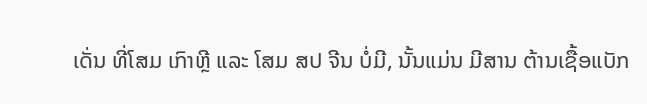ເດັ່ນ ທີ່ໂສມ ເກົາຫຼີ ແລະ ໂສມ ສປ ຈີນ ບໍ່ມີ, ນັ້ນແມ່ນ ມີສານ ຕ້ານເຊື້ອແບັກ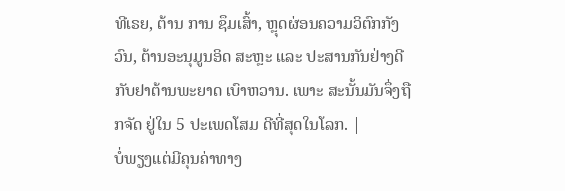ທີເຣຍ, ຕ້ານ ການ ຊຶມເສົ້າ, ຫຼຸດຜ່ອນຄວາມວິຕົກກັງວົນ, ຕ້ານອະນຸມູນອິດ ສະຫຼະ ແລະ ປະສານກັນຢ່າງດີ ກັບຢາຕ້ານພະຍາດ ເບົາຫວານ. ເພາະ ສະນັ້ນມັນຈຶ່ງຖືກຈັດ ຢູ່ໃນ 5 ປະເພດໂສມ ດີທີ່ສຸດໃນໂລກ. |
ບໍ່ພຽງແຕ່ມີຄຸນຄ່າທາງ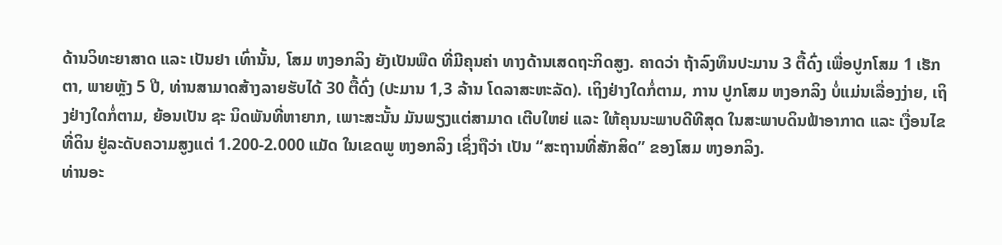ດ້ານວິທະຍາສາດ ແລະ ເປັນຢາ ເທົ່ານັ້ນ, ໂສມ ຫງອກລິງ ຍັງເປັນພືດ ທີ່ມີຄຸນຄ່າ ທາງດ້ານເສດຖະກິດສູງ. ຄາດວ່າ ຖ້າລົງທຶນປະມານ 3 ຕື້ດົ່ງ ເພື່ອປູກໂສມ 1 ເຮັກຕາ, ພາຍຫຼັງ 5 ປີ, ທ່ານສາມາດສ້າງລາຍຮັບໄດ້ 30 ຕື້ດົ່ງ (ປະມານ 1,3 ລ້ານ ໂດລາສະຫະລັດ). ເຖິງຢ່າງໃດກໍ່ຕາມ, ການ ປູກໂສມ ຫງອກລິງ ບໍ່ແມ່ນເລື່ອງງ່າຍ, ເຖິງຢ່າງໃດກໍ່ຕາມ, ຍ້ອນເປັນ ຊະ ນິດພັນທີ່ຫາຍາກ, ເພາະສະນັ້ນ ມັນພຽງແຕ່ສາມາດ ເຕີບໃຫຍ່ ແລະ ໃຫ້ຄຸນນະພາບດີທີສຸດ ໃນສະພາບດິນຟ້າອາກາດ ແລະ ເງື່ອນໄຂ ທີ່ດິນ ຢູ່ລະດັບຄວາມສູງແຕ່ 1.200-2.000 ແມັດ ໃນເຂດພູ ຫງອກລິງ ເຊິ່ງຖືວ່າ ເປັນ “ສະຖານທີ່ສັກສິດ” ຂອງໂສມ ຫງອກລິງ.
ທ່ານອະ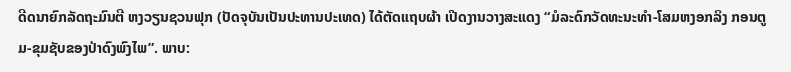ດີດນາຍົກລັດຖະມົນຕີ ຫງວຽນຊວນຟຸກ (ປັດຈຸບັນເປັນປະທານປະເທດ) ໄດ້ຕັດແຖບຜ້າ ເປີດງານວາງສະແດງ “ມໍລະດົກວັດທະນະທຳ-ໂສມຫງອກລິງ ກອນຕູມ-ຂຸມຊັບຂອງປ່າດົງພົງໄພ”. ພາບ: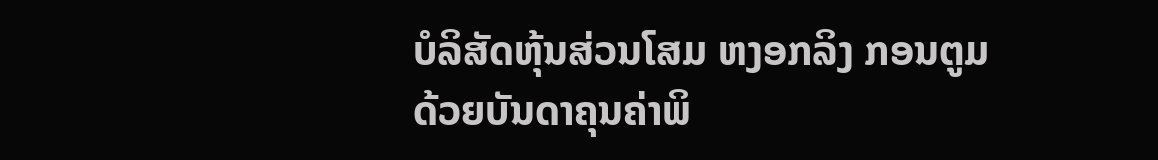ບໍລິສັດຫຸ້ນສ່ວນໂສມ ຫງອກລິງ ກອນຕູມ
ດ້ວຍບັນດາຄຸນຄ່າພິ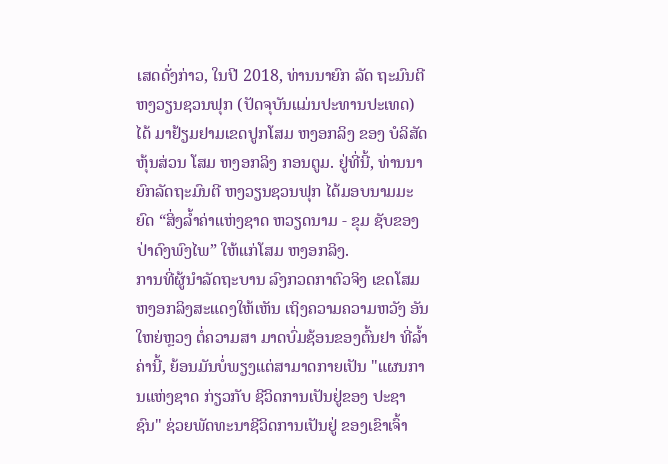ເສດດັ່ງກ່າວ, ໃນປີ 2018, ທ່ານນາຍົກ ລັດ ຖະມົນຕີ ຫງວຽນຊວນຟຸກ (ປັດຈຸບັນແມ່ນປະທານປະເທດ) ໄດ້ ມາຢ້ຽມຢາມເຂດປູກໂສມ ຫງອກລິງ ຂອງ ບໍລິສັດຫຸ້ນສ່ວນ ໂສມ ຫງອກລິງ ກອນຕູມ. ຢູ່ທີ່ນີ້, ທ່ານນາຍົກລັດຖະມົນຕີ ຫງວຽນຊວນຟຸກ ໄດ້ມອບນາມມະຍົດ “ສິ່ງລໍ້າຄ່າແຫ່ງຊາດ ຫວຽດນາມ - ຂຸມ ຊັບຂອງປ່າດົງພົງໄພ” ໃຫ້ແກ່ໂສມ ຫງອກລິງ.
ການທີ່ຜູ້ນຳລັດຖະບານ ລົງກວດກາຕົວຈິງ ເຂດໂສມ ຫງອກລິງສະແດງໃຫ້ເຫັນ ເຖິງຄວາມຄວາມຫວັງ ອັນໃຫຍ່ຫຼວງ ຕໍ່ຄວາມສາ ມາດບົ່ມຊ້ອນຂອງຕົ້ນຢາ ທີ່ລ້ຳຄ່ານີ້, ຍ້ອນມັນບໍ່ພຽງແຕ່ສາມາດກາຍເປັນ "ແຜນການແຫ່ງຊາດ ກ່ຽວກັບ ຊີວິດການເປັນຢູ່ຂອງ ປະຊາຊົນ" ຊ່ວຍພັດທະນາຊີວິດການເປັນຢູ່ ຂອງເຂົາເຈົ້າ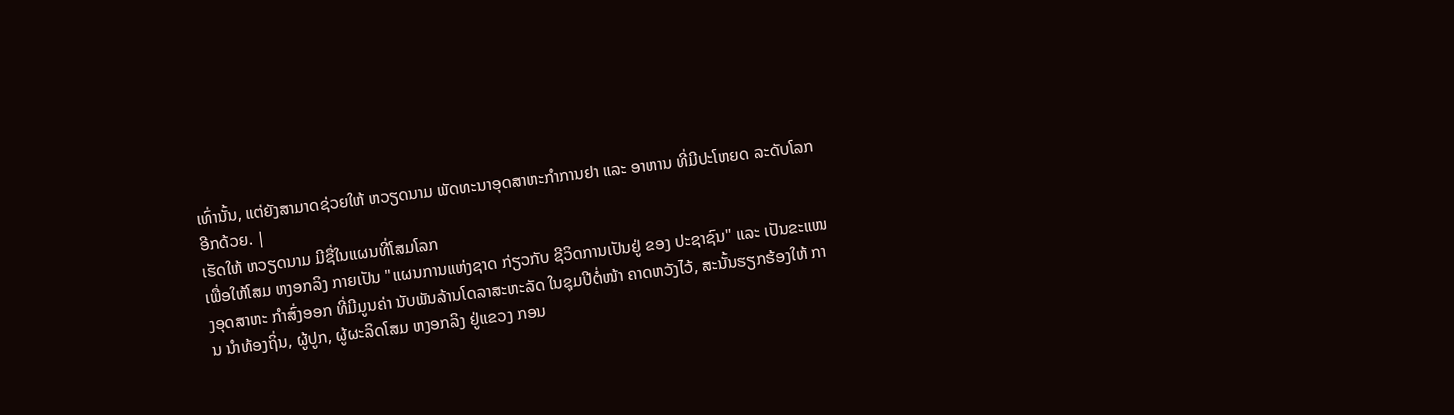ເທົ່ານັ້ນ, ແຕ່ຍັງສາມາດຊ່ວຍໃຫ້ ຫວຽດນາມ ພັດທະນາອຸດສາຫະກໍາການຢາ ແລະ ອາຫານ ທີ່ມີປະໂຫຍດ ລະດັບໂລກ ອີກດ້ວຍ. |
ເຮັດໃຫ້ ຫວຽດນາມ ມີຊື່ໃນແຜນທີ່ໂສມໂລກ
ເພື່ອໃຫ້ໂສມ ຫງອກລິງ ກາຍເປັນ "ແຜນການແຫ່ງຊາດ ກ່ຽວກັບ ຊີວິດການເປັນຢູ່ ຂອງ ປະຊາຊົນ" ແລະ ເປັນຂະແໜງອຸດສາຫະ ກຳສົ່ງອອກ ທີ່ມີມູນຄ່າ ນັບພັນລ້ານໂດລາສະຫະລັດ ໃນຊຸມປີຕໍ່ໜ້າ ຄາດຫວັງໄວ້, ສະນັ້ນຮຽກຮ້ອງໃຫ້ ການ ນຳທ້ອງຖິ່ນ, ຜູ້ປູກ, ຜູ້ຜະລິດໂສມ ຫງອກລິງ ຢູ່ແຂວງ ກອນ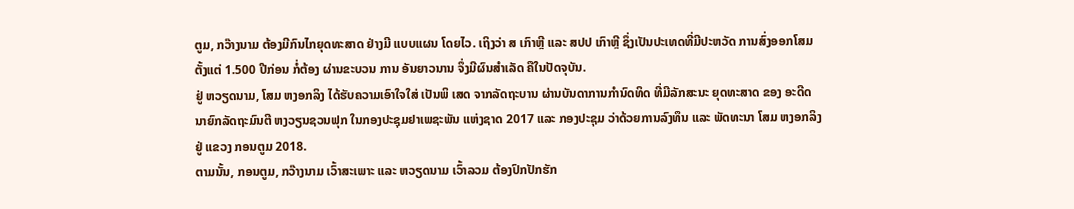ຕູມ, ກວ໊າງນາມ ຕ້ອງມີກົນໄກຍຸດທະສາດ ຢ່າງມີ ແບບແຜນ ໂດຍໄວ. ເຖິງວ່າ ສ ເກົາຫຼີ ແລະ ສປປ ເກົາຫຼີ ຊຶ່ງເປັນປະເທດທີ່ມີປະຫວັດ ການສົ່ງອອກໂສມ ຕັ້ງແຕ່ 1.500 ປີກ່ອນ ກໍ່ຕ້ອງ ຜ່ານຂະບວນ ການ ອັນຍາວນານ ຈຶ່ງມີຜົນສໍາເລັດ ຄືໃນປັດຈຸບັນ.
ຢູ່ ຫວຽດນາມ, ໂສມ ຫງອກລິງ ໄດ້ຮັບຄວາມເອົາໃຈໃສ່ ເປັນພິ ເສດ ຈາກລັດຖະບານ ຜ່ານບັນດາການກຳນົດທິດ ທີ່ມີລັກສະນະ ຍຸດທະສາດ ຂອງ ອະດີດນາຍົກລັດຖະມົນຕີ ຫງວຽນຊວນຟຸກ ໃນກອງປະຊຸມຢາເພຊະພັນ ແຫ່ງຊາດ 2017 ແລະ ກອງປະຊຸມ ວ່າດ້ວຍການລົງທຶນ ແລະ ພັດທະນາ ໂສມ ຫງອກລິງ ຢູ່ ແຂວງ ກອນຕູມ 2018.
ຕາມນັ້ນ, ກອນຕູມ, ກວ໊າງນາມ ເວົ້າສະເພາະ ແລະ ຫວຽດນາມ ເວົ້າລວມ ຕ້ອງປົກປັກຮັກ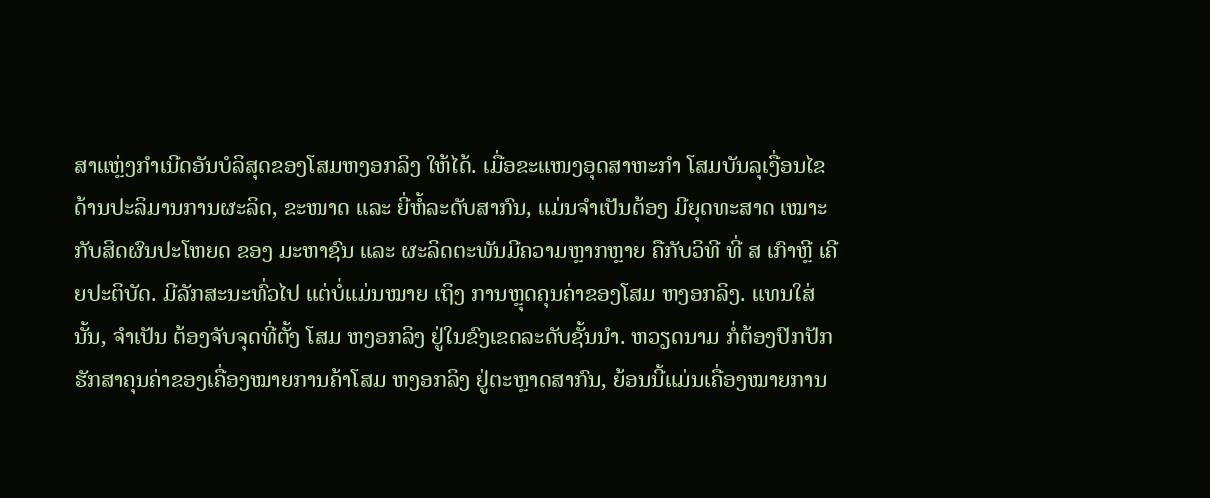ສາແຫຼ່ງກຳເນີດອັນບໍລິສຸດຂອງໂສມຫງອກລິງ ໃຫ້ໄດ້. ເມື່ອຂະແໜງອຸດສາຫະກຳ ໂສມບັນລຸເງື່ອນໄຂດ້ານປະລິມານການຜະລິດ, ຂະໜາດ ແລະ ຍີ່ຫໍ້ລະດັບສາກົນ, ແມ່ນຈຳເປັນຕ້ອງ ມີຍຸດທະສາດ ເໝາະກັບສິດຜົນປະໂຫຍດ ຂອງ ມະຫາຊົນ ແລະ ຜະລິດຕະພັນມີຄວາມຫຼາກຫຼາຍ ຄືກັບວິທີ ທີ່ ສ ເກົາຫຼີ ເຄີຍປະຕິບັດ. ມີລັກສະນະທົ່ວໄປ ແຕ່ບໍ່ແມ່ນໝາຍ ເຖິງ ການຫຼຸດຄຸນຄ່າຂອງໂສມ ຫງອກລິງ. ແທນໃສ່ນັ້ນ, ຈຳເປັນ ຕ້ອງຈັບຈຸດທີ່ຕັ້ງ ໂສມ ຫງອກລິງ ຢູ່ໃນຂົງເຂດລະດັບຊັ້ນນຳ. ຫວຽດນາມ ກໍ່ຕ້ອງປົກປັກຮັກສາຄຸນຄ່າຂອງເຄື່ອງໝາຍການຄ້າໂສມ ຫງອກລິງ ຢູ່ຕະຫຼາດສາກົນ, ຍ້ອນນີ້ແມ່ນເຄື່ອງໝາຍການ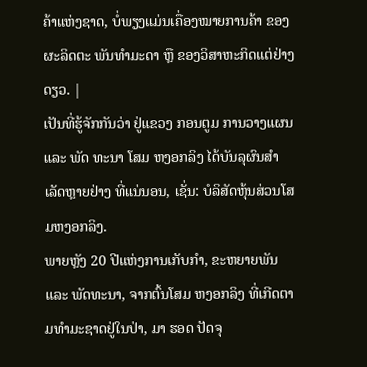ຄ້າແຫ່ງຊາດ, ບໍ່ພຽງແມ່ນເຄື່ອງໝາຍການຄ້າ ຂອງ ຜະລິດຕະ ພັນທຳມະດາ ຫຼື ຂອງວິສາຫະກິດແຕ່ຢ່າງດຽວ. |
ເປັນທີ່ຮູ້ຈັກກັນວ່າ ຢູ່ແຂວງ ກອນຕູມ ການວາງແຜນ ແລະ ພັດ ທະນາ ໂສມ ຫງອກລິງ ໄດ້ບັນລຸຜົນສຳເລັດຫຼາຍຢ່າງ ທີ່ແນ່ນອນ, ເຊັ່ນ: ບໍລິສັດຫຸ້ນສ່ວນໂສມຫງອກລິງ.
ພາຍຫຼັງ 20 ປີແຫ່ງການເກັບກຳ, ຂະຫຍາຍພັນ ແລະ ພັດທະນາ, ຈາກຕົ້ນໂສມ ຫງອກລິງ ທີ່ເກີດຕາມທຳມະຊາດຢູ່ໃນປ່າ, ມາ ຮອດ ປັດຈຸ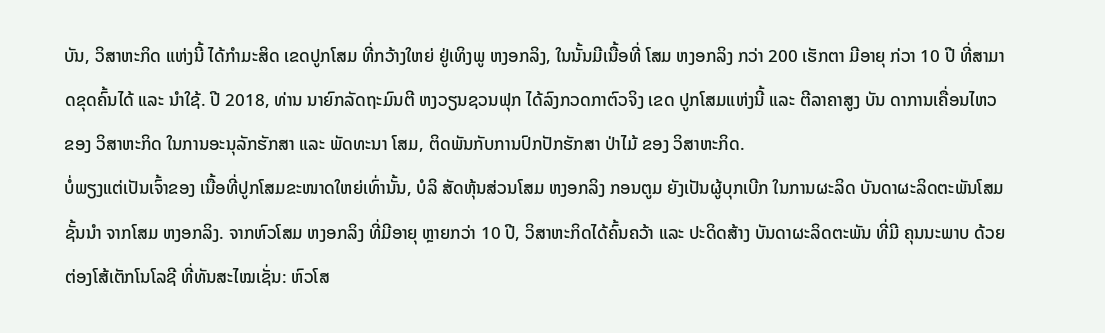ບັນ, ວິສາຫະກິດ ແຫ່ງນີ້ ໄດ້ກຳມະສິດ ເຂດປູກໂສມ ທີ່ກວ້າງໃຫຍ່ ຢູ່ເທິງພູ ຫງອກລິງ, ໃນນັ້ນມີເນື້ອທີ່ ໂສມ ຫງອກລິງ ກວ່າ 200 ເຮັກຕາ ມີອາຍຸ ກ່ວາ 10 ປີ ທີ່ສາມາດຂຸດຄົ້ນໄດ້ ແລະ ນໍາໃຊ້. ປີ 2018, ທ່ານ ນາຍົກລັດຖະມົນຕີ ຫງວຽນຊວນຟຸກ ໄດ້ລົງກວດກາຕົວຈິງ ເຂດ ປູກໂສມແຫ່ງນີ້ ແລະ ຕີລາຄາສູງ ບັນ ດາການເຄື່ອນໄຫວ ຂອງ ວິສາຫະກິດ ໃນການອະນຸລັກຮັກສາ ແລະ ພັດທະນາ ໂສມ, ຕິດພັນກັບການປົກປັກຮັກສາ ປ່າໄມ້ ຂອງ ວິສາຫະກິດ.
ບໍ່ພຽງແຕ່ເປັນເຈົ້າຂອງ ເນື້ອທີ່ປູກໂສມຂະໜາດໃຫຍ່ເທົ່ານັ້ນ, ບໍລິ ສັດຫຸ້ນສ່ວນໂສມ ຫງອກລິງ ກອນຕູມ ຍັງເປັນຜູ້ບຸກເບີກ ໃນການຜະລິດ ບັນດາຜະລິດຕະພັນໂສມຊັ້ນນໍາ ຈາກໂສມ ຫງອກລິງ. ຈາກຫົວໂສມ ຫງອກລິງ ທີ່ມີອາຍຸ ຫຼາຍກວ່າ 10 ປີ, ວິສາຫະກິດໄດ້ຄົ້ນຄວ້າ ແລະ ປະດິດສ້າງ ບັນດາຜະລິດຕະພັນ ທີ່ມີ ຄຸນນະພາບ ດ້ວຍຕ່ອງໂສ້ເຕັກໂນໂລຊີ ທີ່ທັນສະໄໝເຊັ່ນ: ຫົວໂສ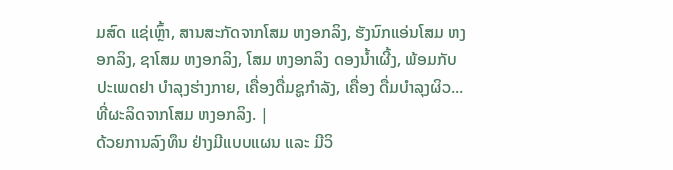ມສົດ ແຊ່ເຫຼົ້າ, ສານສະກັດຈາກໂສມ ຫງອກລິງ, ຮັງນົກແອ່ນໂສມ ຫງອກລິງ, ຊາໂສມ ຫງອກລິງ, ໂສມ ຫງອກລິງ ດອງນ້ຳເຜີ້ງ, ພ້ອມກັບປະເພດຢາ ບໍາລຸງຮ່າງກາຍ, ເຄື່ອງດື່ມຊູກຳລັງ, ເຄື່ອງ ດື່ມບໍາລຸງຜິວ... ທີ່ຜະລິດຈາກໂສມ ຫງອກລິງ. |
ດ້ວຍການລົງທຶນ ຢ່າງມີແບບແຜນ ແລະ ມີວິ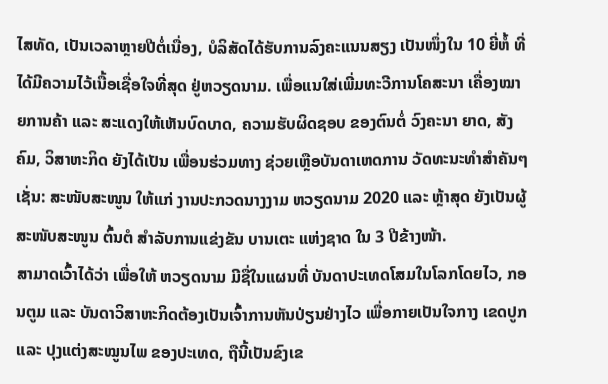ໄສທັດ, ເປັນເວລາຫຼາຍປີຕໍ່ເນື່ອງ, ບໍລິສັດໄດ້ຮັບການລົງຄະແນນສຽງ ເປັນໜຶ່ງໃນ 10 ຍີ່ຫໍ້ ທີ່ໄດ້ມີຄວາມໄວ້ເນື້ອເຊື່ອໃຈທີ່ສຸດ ຢູ່ຫວຽດນາມ. ເພື່ອແນໃສ່ເພີ່ມທະວີການໂຄສະນາ ເຄື່ອງໝາຍການຄ້າ ແລະ ສະແດງໃຫ້ເຫັນບົດບາດ, ຄວາມຮັບຜິດຊອບ ຂອງຕົນຕໍ່ ວົງຄະນາ ຍາດ, ສັງຄົມ, ວິສາຫະກິດ ຍັງໄດ້ເປັນ ເພື່ອນຮ່ວມທາງ ຊ່ວຍເຫຼືອບັນດາເຫດການ ວັດທະນະທຳສໍາຄັນໆ ເຊັ່ນ: ສະໜັບສະໜູນ ໃຫ້ແກ່ ງານປະກວດນາງງາມ ຫວຽດນາມ 2020 ແລະ ຫຼ້າສຸດ ຍັງເປັນຜູ້ສະໜັບສະໜູນ ຕົ້ນຕໍ ສໍາລັບການແຂ່ງຂັນ ບານເຕະ ແຫ່ງຊາດ ໃນ 3 ປີຂ້າງໜ້າ.
ສາມາດເວົ້າໄດ້ວ່າ ເພື່ອໃຫ້ ຫວຽດນາມ ມີຊື່ໃນແຜນທີ່ ບັນດາປະເທດໂສມໃນໂລກໂດຍໄວ, ກອນຕູມ ແລະ ບັນດາວິສາຫະກິດຕ້ອງເປັນເຈົ້າການຫັນປ່ຽນຢ່າງໄວ ເພື່ອກາຍເປັນໃຈກາງ ເຂດປູກ ແລະ ປຸງແຕ່ງສະໝູນໄພ ຂອງປະເທດ, ຖືນີ້ເປັນຂົງເຂ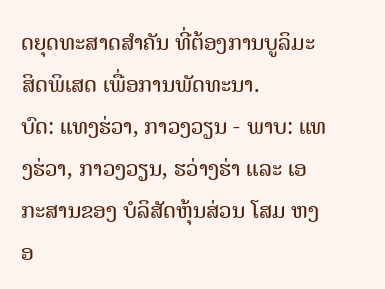ດຍຸດທະສາດສໍາຄັນ ທີ່ຕ້ອງການບູລິມະສິດພິເສດ ເພື່ອການພັດທະນາ.
ບົດ: ແທງຮ່ວາ, ກາວງວຽນ - ພາບ: ແທງຮ່ວາ, ກາວງວຽນ, ຮວ່າງຮ່າ ແລະ ເອກະສານຂອງ ບໍລິສັດຫຸ້ນສ່ວນ ໂສມ ຫງອ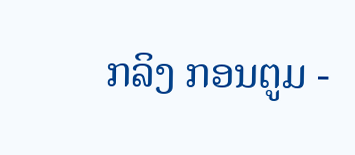ກລິງ ກອນຕູມ -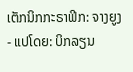ເຕັກນິກກະຣາຟິກ: ຈາງຍູງ - ແປໂດຍ: ບິກລຽນ